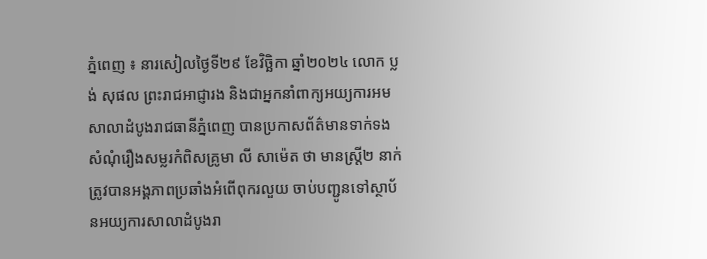ភ្នំពេញ ៖ នារសៀលថ្ងៃទី២៩ ខែវិច្ឆិកា ឆ្នាំ២០២៤ លោក ប្លង់ សុផល ព្រះរាជអាជ្ញារង និងជាអ្នកនាំពាក្យអយ្យការអមសាលាដំបូងរាជធានីភ្នំពេញ បានប្រកាសព័ត៌មានទាក់ទងសំណុំរឿងសម្លរកំពិសគ្រូមា លី សាម៉េត ថា មានស្ត្រី២ នាក់ត្រូវបានអង្គភាពប្រឆាំងអំពើពុករលួយ ចាប់បញ្ជូនទៅស្ថាប័នអយ្យការសាលាដំបូងរា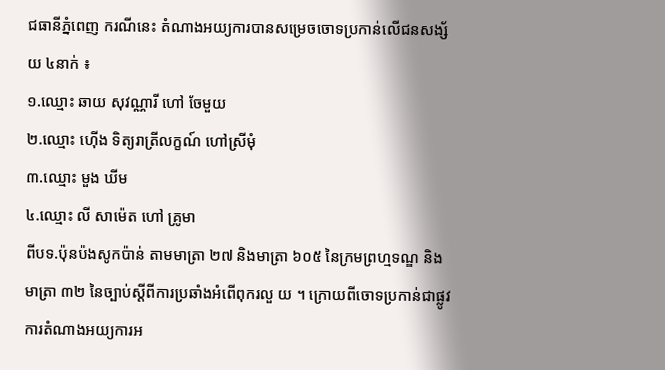ជធានីភ្នំពេញ ករណីនេះ តំណាងអយ្យការបានសម្រេចចោទប្រកាន់លេីជនសង្ស័យ ៤នាក់ ៖
១.ឈ្មោះ ឆាយ សុវណ្ណារី ហៅ ចែមួយ
២.ឈ្មោះ ហ៊ើង ទិត្យរាត្រីលក្ខណ៍ ហៅស្រីមុំ
៣.ឈ្មោះ មួង ឃីម
៤.ឈ្មោះ លី សាម៉េត ហៅ គ្រូមា
ពីបទ.ប៉ុនប៉ងសូកប៉ាន់ តាមមាត្រា ២៧ និងមាត្រា ៦០៥ នៃក្រមព្រហ្មទណ្ឌ និងមាត្រា ៣២ នៃច្បាប់ស្តីពីការប្រឆាំងអំពេីពុករលួ យ ។ ក្រោយពីចោទប្រកាន់ជាផ្លូវការតំណាងអយ្យការអ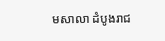មសាលា ដំបូងរាជ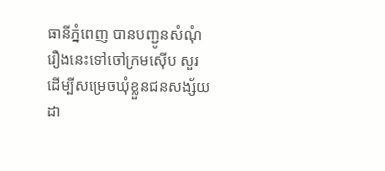ធានីភ្នំពេញ បានបញ្ជូនសំណុំរឿងនេះទៅចៅក្រមស៊ើប សួរ ដើម្បីសម្រេចឃុំខ្លួនជនសង្ស័យដា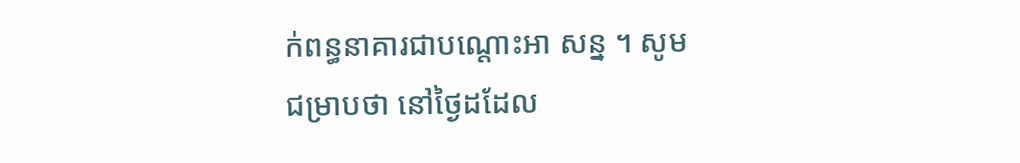ក់ពន្ធនាគារជាបណ្តោះអា សន្ន ។ សូមជម្រាបថា នៅថ្ងៃដដែល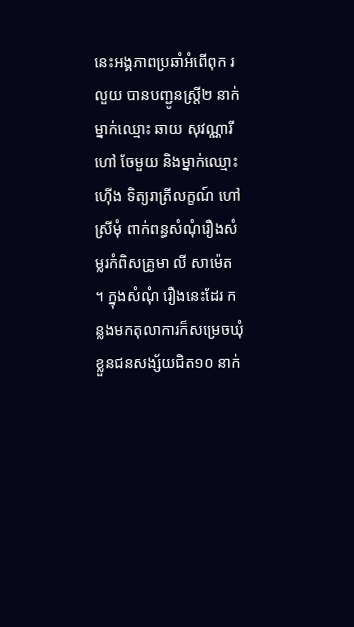នេះអង្គភាពប្រឆាំអំពើពុក រលួយ បានបញ្ជូនស្រ្តី២ នាក់ ម្នាក់ឈ្មោះ ឆាយ សុវណ្ណារី ហៅ ចែមួយ និងម្នាក់ឈ្មោះ ហ៊ើង ទិត្យរាត្រីលក្ខណ៍ ហៅស្រីមុំ ពាក់ពន្ធសំណុំរឿងសំម្លរកំពិសគ្រូមា លី សាម៉េត ។ ក្នុងសំណុំ រឿងនេះដែរ កន្លងមកតុលាការក៏សម្រេចឃុំខ្លួនជនសង្ស័យជិត១០ នាក់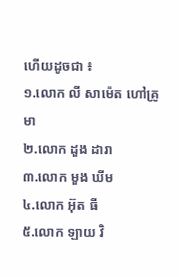ហើយដូចជា ៖
១.លោក លី សាម៉េត ហៅគ្រូមា
២.លោក ដួង ដារា
៣.លោក មួង ឃីម
៤.លោក អ៊ុត ធី
៥.លោក ឡាយ វិ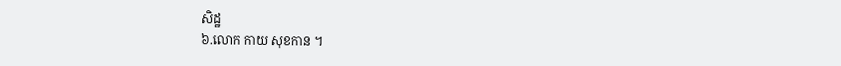សិដ្ឋ
៦.លោក កាយ សុខកាន ។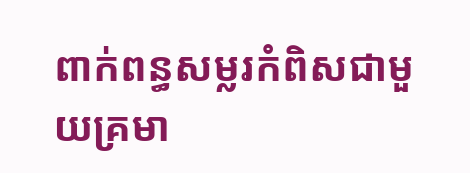ពាក់ពន្ធសម្លរកំពិសជាមួយគ្រមា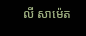លី សាម៉េត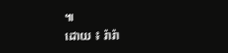៕
ដោយ ៖ រ៉ារ៉ា